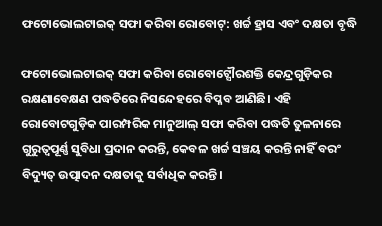ଫଟୋଭୋଲଟାଇକ୍ ସଫା କରିବା ରୋବୋଟ୍: ଖର୍ଚ୍ଚ ହ୍ରାସ ଏବଂ ଦକ୍ଷତା ବୃଦ୍ଧି

ଫଟୋଭୋଲଟାଇକ୍ ସଫା କରିବା ରୋବୋଟ୍ସୌରଶକ୍ତି କେନ୍ଦ୍ରଗୁଡ଼ିକର ରକ୍ଷଣାବେକ୍ଷଣ ପଦ୍ଧତିରେ ନିସନ୍ଦେହରେ ବିପ୍ଳବ ଆଣିଛି। ଏହି ରୋବୋଟଗୁଡ଼ିକ ପାରମ୍ପରିକ ମାନୁଆଲ୍ ସଫା କରିବା ପଦ୍ଧତି ତୁଳନାରେ ଗୁରୁତ୍ୱପୂର୍ଣ୍ଣ ସୁବିଧା ପ୍ରଦାନ କରନ୍ତି, କେବଳ ଖର୍ଚ୍ଚ ସଞ୍ଚୟ କରନ୍ତି ନାହିଁ ବରଂ ବିଦ୍ୟୁତ୍ ଉତ୍ପାଦନ ଦକ୍ଷତାକୁ ସର୍ବାଧିକ କରନ୍ତି।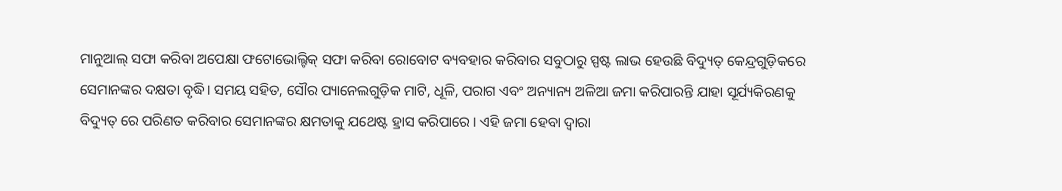ମାନୁଆଲ୍ ସଫା କରିବା ଅପେକ୍ଷା ଫଟୋଭୋଲ୍ଟିକ୍ ସଫା କରିବା ରୋବୋଟ ବ୍ୟବହାର କରିବାର ସବୁଠାରୁ ସ୍ପଷ୍ଟ ଲାଭ ହେଉଛି ବିଦ୍ୟୁତ୍ କେନ୍ଦ୍ରଗୁଡ଼ିକରେ ସେମାନଙ୍କର ଦକ୍ଷତା ବୃଦ୍ଧି। ସମୟ ସହିତ, ସୌର ପ୍ୟାନେଲଗୁଡ଼ିକ ମାଟି, ଧୂଳି, ପରାଗ ଏବଂ ଅନ୍ୟାନ୍ୟ ଅଳିଆ ଜମା କରିପାରନ୍ତି ଯାହା ସୂର୍ଯ୍ୟକିରଣକୁ ବିଦ୍ୟୁତ୍ ରେ ପରିଣତ କରିବାର ସେମାନଙ୍କର କ୍ଷମତାକୁ ଯଥେଷ୍ଟ ହ୍ରାସ କରିପାରେ। ଏହି ଜମା ହେବା ଦ୍ଵାରା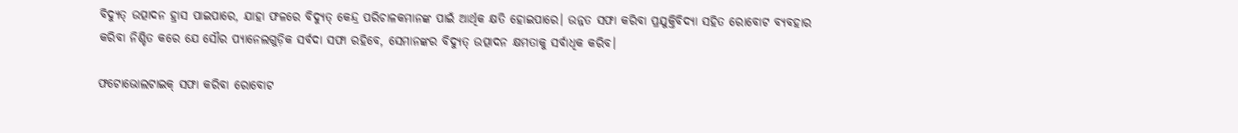ବିଦ୍ୟୁତ୍ ଉତ୍ପାଦନ ହ୍ରାସ ପାଇପାରେ, ଯାହା ଫଳରେ ବିଦ୍ୟୁତ୍ କେନ୍ଦ୍ର ପରିଚାଳକମାନଙ୍କ ପାଇଁ ଆର୍ଥିକ କ୍ଷତି ହୋଇପାରେ। ଉନ୍ନତ ସଫା କରିବା ପ୍ରଯୁକ୍ତିବିଦ୍ୟା ସହିତ ରୋବୋଟ ବ୍ୟବହାର କରିବା ନିଶ୍ଚିତ କରେ ଯେ ସୌର ପ୍ୟାନେଲଗୁଡ଼ିକ ସର୍ବଦା ସଫା ରହିବେ, ସେମାନଙ୍କର ବିଦ୍ୟୁତ୍ ଉତ୍ପାଦନ କ୍ଷମତାକୁ ସର୍ବାଧିକ କରିବ।

ଫଟୋଭୋଲଟାଇକ୍ ସଫା କରିବା ରୋବୋଟ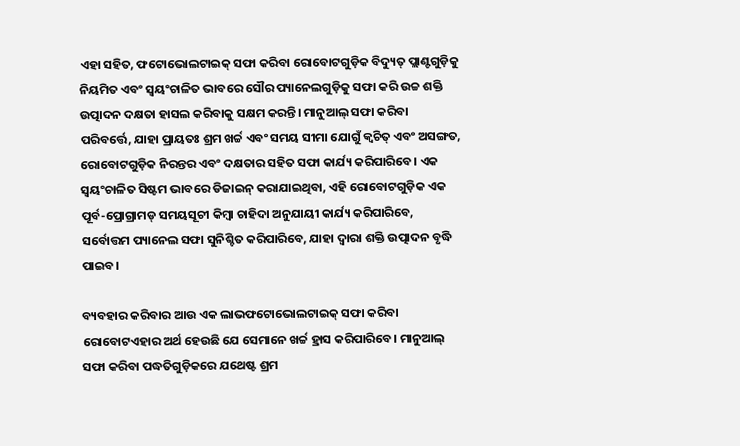ଏହା ସହିତ, ଫଟୋଭୋଲଟାଇକ୍ ସଫା କରିବା ରୋବୋଟଗୁଡ଼ିକ ବିଦ୍ୟୁତ୍ ପ୍ଲାଣ୍ଟଗୁଡ଼ିକୁ ନିୟମିତ ଏବଂ ସ୍ୱୟଂଚାଳିତ ଭାବରେ ସୌର ପ୍ୟାନେଲଗୁଡ଼ିକୁ ସଫା କରି ଉଚ୍ଚ ଶକ୍ତି ଉତ୍ପାଦନ ଦକ୍ଷତା ହାସଲ କରିବାକୁ ସକ୍ଷମ କରନ୍ତି। ମାନୁଆଲ୍ ସଫା କରିବା ପରିବର୍ତ୍ତେ, ଯାହା ପ୍ରାୟତଃ ଶ୍ରମ ଖର୍ଚ୍ଚ ଏବଂ ସମୟ ସୀମା ଯୋଗୁଁ କ୍ୱଚିତ୍ ଏବଂ ଅସଙ୍ଗତ, ରୋବୋଟଗୁଡ଼ିକ ନିରନ୍ତର ଏବଂ ଦକ୍ଷତାର ସହିତ ସଫା କାର୍ଯ୍ୟ କରିପାରିବେ। ଏକ ସ୍ୱୟଂଚାଳିତ ସିଷ୍ଟମ ଭାବରେ ଡିଜାଇନ୍ କରାଯାଇଥିବା, ଏହି ରୋବୋଟଗୁଡ଼ିକ ଏକ ପୂର୍ବ-ପ୍ରୋଗ୍ରାମଡ୍ ସମୟସୂଚୀ କିମ୍ବା ଚାହିଦା ଅନୁଯାୟୀ କାର୍ଯ୍ୟ କରିପାରିବେ, ସର୍ବୋତ୍ତମ ପ୍ୟାନେଲ ସଫା ସୁନିଶ୍ଚିତ କରିପାରିବେ, ଯାହା ଦ୍ଵାରା ଶକ୍ତି ଉତ୍ପାଦନ ବୃଦ୍ଧି ପାଇବ।

ବ୍ୟବହାର କରିବାର ଆଉ ଏକ ଲାଭଫଟୋଭୋଲଟାଇକ୍ ସଫା କରିବା ରୋବୋଟଏହାର ଅର୍ଥ ହେଉଛି ଯେ ସେମାନେ ଖର୍ଚ୍ଚ ହ୍ରାସ କରିପାରିବେ। ମାନୁଆଲ୍ ସଫା କରିବା ପଦ୍ଧତିଗୁଡ଼ିକରେ ଯଥେଷ୍ଟ ଶ୍ରମ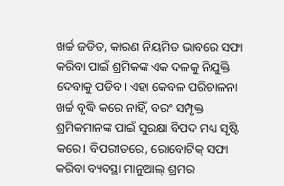ଖର୍ଚ୍ଚ ଜଡିତ, କାରଣ ନିୟମିତ ଭାବରେ ସଫା କରିବା ପାଇଁ ଶ୍ରମିକଙ୍କ ଏକ ଦଳକୁ ନିଯୁକ୍ତି ଦେବାକୁ ପଡିବ। ଏହା କେବଳ ପରିଚାଳନା ଖର୍ଚ୍ଚ ବୃଦ୍ଧି କରେ ନାହିଁ, ବରଂ ସମ୍ପୃକ୍ତ ଶ୍ରମିକମାନଙ୍କ ପାଇଁ ସୁରକ୍ଷା ବିପଦ ମଧ୍ୟ ସୃଷ୍ଟି କରେ। ବିପରୀତରେ, ରୋବୋଟିକ୍ ସଫା କରିବା ବ୍ୟବସ୍ଥା ମାନୁଆଲ୍ ଶ୍ରମର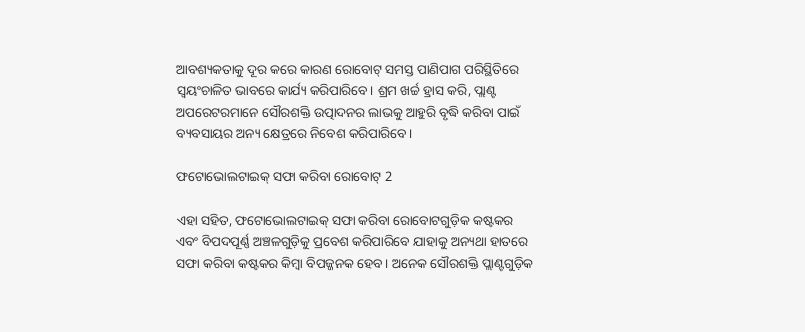ଆବଶ୍ୟକତାକୁ ଦୂର କରେ କାରଣ ରୋବୋଟ୍ ସମସ୍ତ ପାଣିପାଗ ପରିସ୍ଥିତିରେ ସ୍ୱୟଂଚାଳିତ ଭାବରେ କାର୍ଯ୍ୟ କରିପାରିବେ। ଶ୍ରମ ଖର୍ଚ୍ଚ ହ୍ରାସ କରି, ପ୍ଲାଣ୍ଟ ଅପରେଟରମାନେ ସୌରଶକ୍ତି ଉତ୍ପାଦନର ଲାଭକୁ ଆହୁରି ବୃଦ୍ଧି କରିବା ପାଇଁ ବ୍ୟବସାୟର ଅନ୍ୟ କ୍ଷେତ୍ରରେ ନିବେଶ କରିପାରିବେ।

ଫଟୋଭୋଲଟାଇକ୍ ସଫା କରିବା ରୋବୋଟ୍ 2

ଏହା ସହିତ, ଫଟୋଭୋଲଟାଇକ୍ ସଫା କରିବା ରୋବୋଟଗୁଡ଼ିକ କଷ୍ଟକର ଏବଂ ବିପଦପୂର୍ଣ୍ଣ ଅଞ୍ଚଳଗୁଡ଼ିକୁ ପ୍ରବେଶ କରିପାରିବେ ଯାହାକୁ ଅନ୍ୟଥା ହାତରେ ସଫା କରିବା କଷ୍ଟକର କିମ୍ବା ବିପଜ୍ଜନକ ହେବ। ଅନେକ ସୌରଶକ୍ତି ପ୍ଲାଣ୍ଟଗୁଡ଼ିକ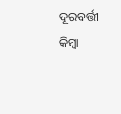ଦୂରବର୍ତ୍ତୀ କିମ୍ବା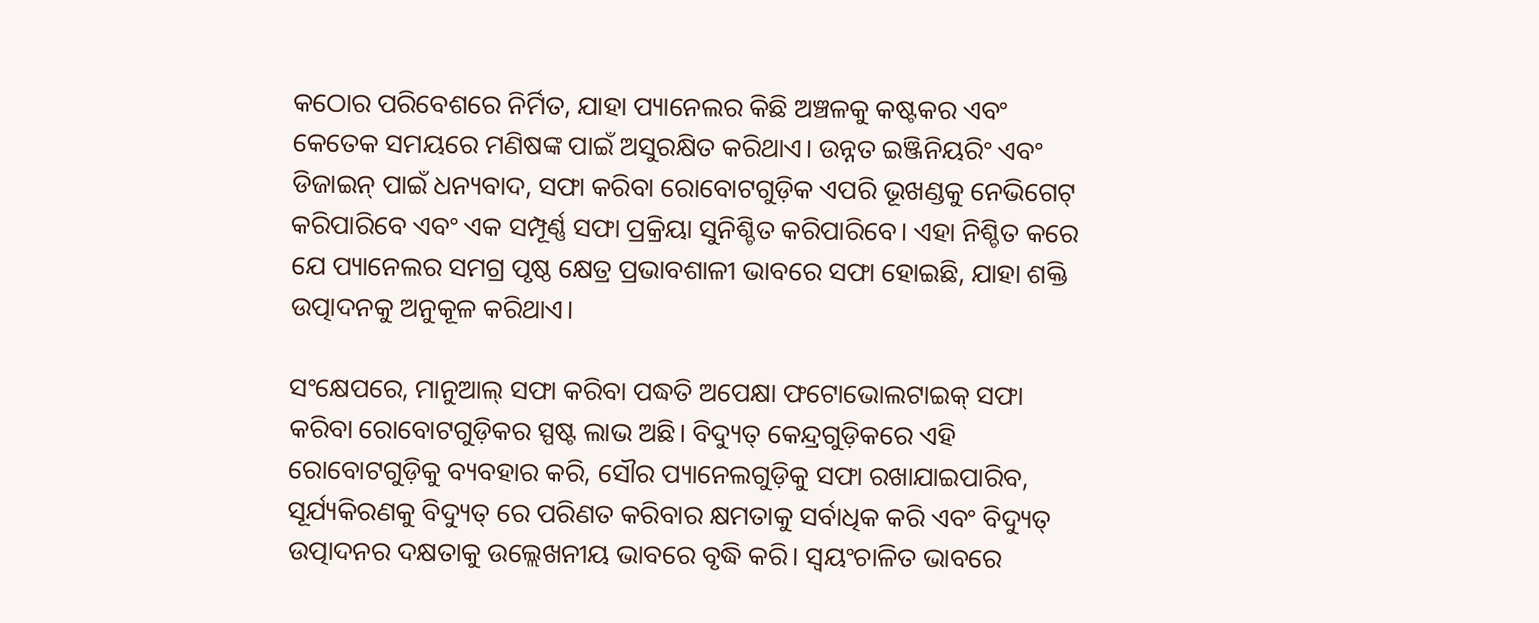କଠୋର ପରିବେଶରେ ନିର୍ମିତ, ଯାହା ପ୍ୟାନେଲର କିଛି ଅଞ୍ଚଳକୁ କଷ୍ଟକର ଏବଂ କେତେକ ସମୟରେ ମଣିଷଙ୍କ ପାଇଁ ଅସୁରକ୍ଷିତ କରିଥାଏ। ଉନ୍ନତ ଇଞ୍ଜିନିୟରିଂ ଏବଂ ଡିଜାଇନ୍ ପାଇଁ ଧନ୍ୟବାଦ, ସଫା କରିବା ରୋବୋଟଗୁଡ଼ିକ ଏପରି ଭୂଖଣ୍ଡକୁ ନେଭିଗେଟ୍ କରିପାରିବେ ଏବଂ ଏକ ସମ୍ପୂର୍ଣ୍ଣ ସଫା ପ୍ରକ୍ରିୟା ସୁନିଶ୍ଚିତ କରିପାରିବେ। ଏହା ନିଶ୍ଚିତ କରେ ଯେ ପ୍ୟାନେଲର ସମଗ୍ର ପୃଷ୍ଠ କ୍ଷେତ୍ର ପ୍ରଭାବଶାଳୀ ଭାବରେ ସଫା ହୋଇଛି, ଯାହା ଶକ୍ତି ଉତ୍ପାଦନକୁ ଅନୁକୂଳ କରିଥାଏ।

ସଂକ୍ଷେପରେ, ମାନୁଆଲ୍ ସଫା କରିବା ପଦ୍ଧତି ଅପେକ୍ଷା ଫଟୋଭୋଲଟାଇକ୍ ସଫା କରିବା ରୋବୋଟଗୁଡ଼ିକର ସ୍ପଷ୍ଟ ଲାଭ ଅଛି। ବିଦ୍ୟୁତ୍ କେନ୍ଦ୍ରଗୁଡ଼ିକରେ ଏହି ରୋବୋଟଗୁଡ଼ିକୁ ବ୍ୟବହାର କରି, ସୌର ପ୍ୟାନେଲଗୁଡ଼ିକୁ ସଫା ରଖାଯାଇପାରିବ, ସୂର୍ଯ୍ୟକିରଣକୁ ବିଦ୍ୟୁତ୍ ରେ ପରିଣତ କରିବାର କ୍ଷମତାକୁ ସର୍ବାଧିକ କରି ଏବଂ ବିଦ୍ୟୁତ୍ ଉତ୍ପାଦନର ଦକ୍ଷତାକୁ ଉଲ୍ଲେଖନୀୟ ଭାବରେ ବୃଦ୍ଧି କରି। ସ୍ୱୟଂଚାଳିତ ଭାବରେ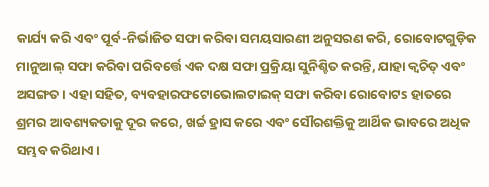କାର୍ଯ୍ୟ କରି ଏବଂ ପୂର୍ବ-ନିର୍ଭାଜିତ ସଫା କରିବା ସମୟସାରଣୀ ଅନୁସରଣ କରି, ରୋବୋଟଗୁଡ଼ିକ ମାନୁଆଲ୍ ସଫା କରିବା ପରିବର୍ତ୍ତେ ଏକ ଦକ୍ଷ ସଫା ପ୍ରକ୍ରିୟା ସୁନିଶ୍ଚିତ କରନ୍ତି, ଯାହା କ୍ୱଚିତ୍ ଏବଂ ଅସଙ୍ଗତ। ଏହା ସହିତ, ବ୍ୟବହାରଫଟୋଭୋଲଟାଇକ୍ ସଫା କରିବା ରୋବୋଟs ହାତରେ ଶ୍ରମର ଆବଶ୍ୟକତାକୁ ଦୂର କରେ, ଖର୍ଚ୍ଚ ହ୍ରାସ କରେ ଏବଂ ସୌରଶକ୍ତିକୁ ଆର୍ଥିକ ଭାବରେ ଅଧିକ ସମ୍ଭବ କରିଥାଏ।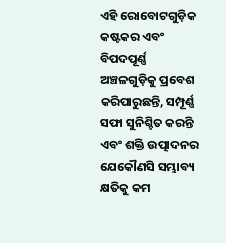ଏହି ରୋବୋଟଗୁଡ଼ିକ କଷ୍ଟକର ଏବଂ ବିପଦପୂର୍ଣ୍ଣ ଅଞ୍ଚଳଗୁଡ଼ିକୁ ପ୍ରବେଶ କରିପାରୁଛନ୍ତି, ସମ୍ପୂର୍ଣ୍ଣ ସଫା ସୁନିଶ୍ଚିତ କରନ୍ତି ଏବଂ ଶକ୍ତି ଉତ୍ପାଦନର ଯେକୌଣସି ସମ୍ଭାବ୍ୟ କ୍ଷତିକୁ କମ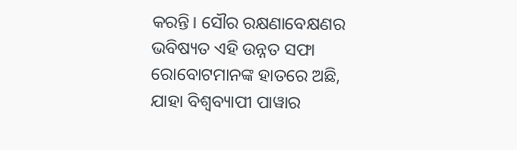କରନ୍ତି। ସୌର ରକ୍ଷଣାବେକ୍ଷଣର ଭବିଷ୍ୟତ ଏହି ଉନ୍ନତ ସଫା ରୋବୋଟମାନଙ୍କ ହାତରେ ଅଛି, ଯାହା ବିଶ୍ୱବ୍ୟାପୀ ପାୱାର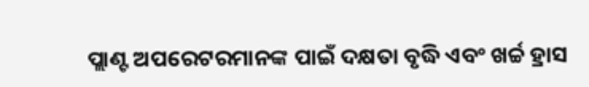ପ୍ଲାଣ୍ଟ ଅପରେଟରମାନଙ୍କ ପାଇଁ ଦକ୍ଷତା ବୃଦ୍ଧି ଏବଂ ଖର୍ଚ୍ଚ ହ୍ରାସ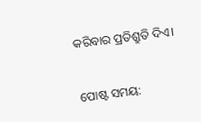କରିବାର ପ୍ରତିଶ୍ରୁତି ଦିଏ।


ପୋଷ୍ଟ ସମୟ: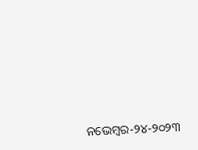ନଭେମ୍ବର-୨୪-୨୦୨୩